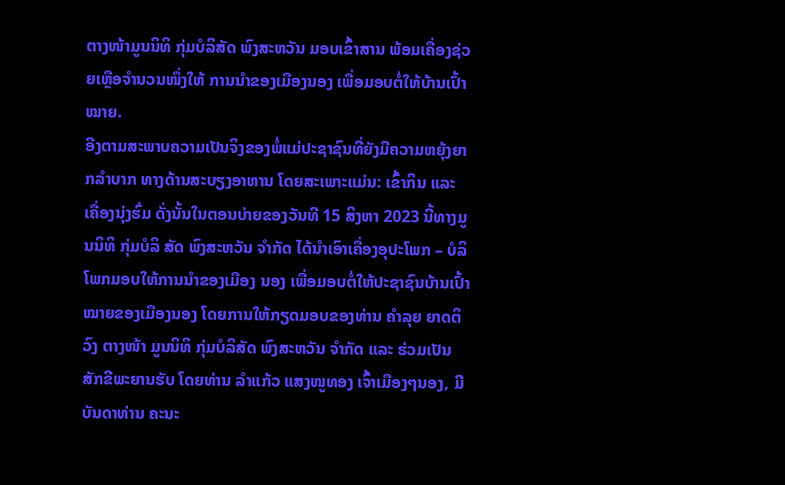ຕາງໜ້າມູນນິທິ ກຸ່ມບໍລິສັດ ພົງສະຫວັນ ມອບເຂົ້າສານ ພ້ອມເຄື່ອງຊ່ວຍເຫຼືອຈຳນວນໜຶ່ງໃຫ້ ການນຳຂອງເມືອງນອງ ເພື່ອມອບຕໍ່ໃຫ້ບ້ານເປົ້າໝາຍ.
ອີງຕາມສະພາບຄວາມເປັນຈິງຂອງພໍ່ແມ່ປະຊາຊົນທີ່ຍັງມີຄວາມຫຍຸ້ງຍາກລຳບາກ ທາງດ້ານສະບຽງອາຫານ ໂດຍສະເພາະແມ່ນ: ເຂົ້າກິນ ແລະ ເຄື່ອງນຸ່ງຮົ່ມ ດັ່ງນັ້ນໃນຕອນບ່າຍຂອງວັນທີ 15 ສິງຫາ 2023 ນີ້ທາງມູນນິທິ ກຸ່ມບໍລິ ສັດ ພົງສະຫວັນ ຈຳກັດ ໄດ້ນຳເອົາເຄື່ອງອຸປະໂພກ – ບໍລິໂພກມອບໃຫ້ການນຳຂອງເມືອງ ນອງ ເພື່ອມອບຕໍ່ໃຫ້ປະຊາຊົນບ້ານເປົ້າໝາຍຂອງເມືອງນອງ ໂດຍການໃຫ້ກຽດມອບຂອງທ່ານ ຄຳລຸຍ ຍາດຕິວົງ ຕາງໜ້າ ມູນນິທິ ກຸ່ມບໍລິສັດ ພົງສະຫວັນ ຈຳກັດ ແລະ ຮ່ວມເປັນສັກຂີພະຍານຮັບ ໂດຍທ່ານ ລຳແກ້ວ ແສງໜູທອງ ເຈົ້າເມືອງໆນອງ, ມີບັນດາທ່ານ ຄະນະ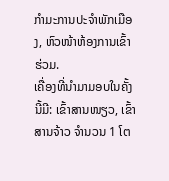ກຳມະການປະຈຳພັກເມືອງ, ຫົວໜ້າຫ້ອງການເຂົ້າຮ່ວມ.
ເຄື່ອງທີ່ນຳມາມອບໃນຄັ້ງນີ້ມີ: ເຂົ້າສານໜຽວ, ເຂົ້າສານຈ້າວ ຈຳນວນ 1 ໂຕ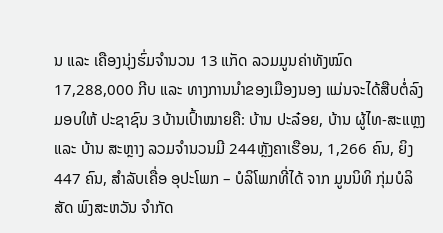ນ ແລະ ເຄືອງນຸ່ງຮົ່ມຈຳນວນ 13 ແກັດ ລວມມູນຄ່າທັງໝົດ 17,288,000 ກີບ ແລະ ທາງການນຳຂອງເມືອງນອງ ແມ່ນຈະໄດ້ສືບຕໍ່ລົງມອບໃຫ້ ປະຊາຊົນ 3ບ້ານເປົ້າໝາຍຄື: ບ້ານ ປະລ໋ອຍ, ບ້ານ ຜູ້ໄທ-ສະແຫຼງ ແລະ ບ້ານ ສະຫຼາງ ລວມຈຳນວນມີ 244ຫຼັງຄາເຮືອນ, 1,266 ຄົນ, ຍິງ 447 ຄົນ, ສຳລັບເຄື່ອ ອຸປະໂພກ – ບໍລິໂພກທີ່ໄດ້ ຈາກ ມູນນິທິ ກຸ່ມບໍລິ ສັດ ພົງສະຫວັນ ຈຳກັດ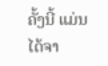ຄັ້ງນີ້ ແມ່ນໄດ້ຈາ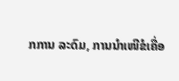ກການ ລະດົມ, ການນຳເໜີຂໍເຄື່ອ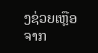ງຊ່ວຍເຫຼືອ ຈາກ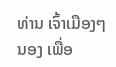ທ່ານ ເຈົ້າເມືອງໆນອງ ເພື່ອ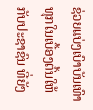ຊ່ວຍແບ່ງເບົາບັນເທົາທຸກໃນເບື້ອງຕົ້ນໃຫ້ກັບປະຊາຊົນ ທີ່ຍັງ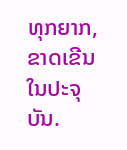ທຸກຍາກ, ຂາດເຂີນໃນປະຈຸບັນ.